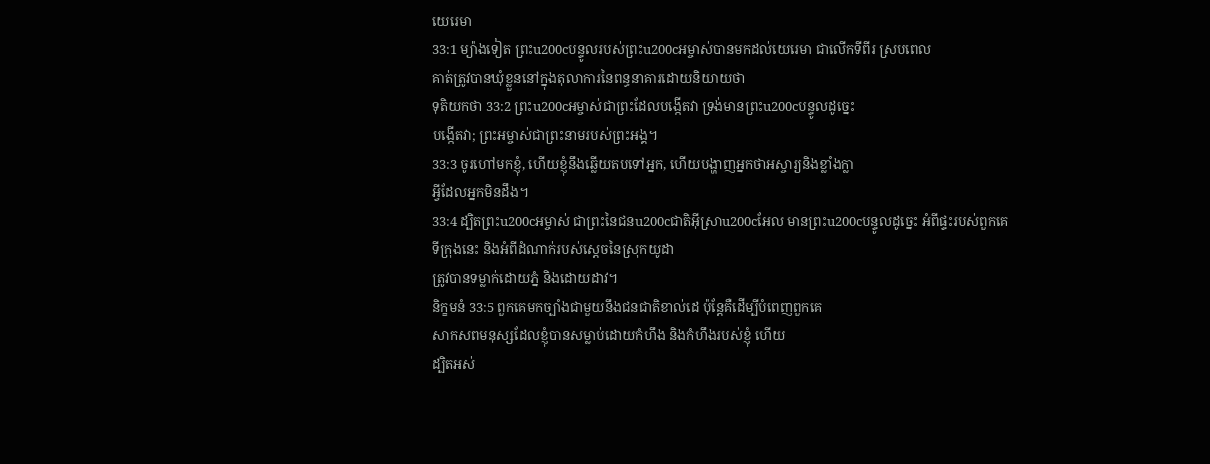យេរេមា
33:1 ម្យ៉ាងទៀត ព្រះu200cបន្ទូលរបស់ព្រះu200cអម្ចាស់បានមកដល់យេរេមា ជាលើកទីពីរ ស្របពេល
គាត់ត្រូវបានឃុំខ្លួននៅក្នុងតុលាការនៃពន្ធនាគារដោយនិយាយថា
ទុតិយកថា 33:2 ព្រះu200cអម្ចាស់ជាព្រះដែលបង្កើតវា ទ្រង់មានព្រះu200cបន្ទូលដូច្នេះ
បង្កើតវា; ព្រះអម្ចាស់ជាព្រះនាមរបស់ព្រះអង្គ។
33:3 ចូរហៅមកខ្ញុំ, ហើយខ្ញុំនឹងឆ្លើយតបទៅអ្នក, ហើយបង្ហាញអ្នកថាអស្ចារ្យនិងខ្លាំងក្លា
អ្វីដែលអ្នកមិនដឹង។
33:4 ដ្បិតព្រះu200cអម្ចាស់ ជាព្រះនៃជនu200cជាតិអ៊ីស្រាu200cអែល មានព្រះu200cបន្ទូលដូច្នេះ អំពីផ្ទះរបស់ពួកគេ
ទីក្រុងនេះ និងអំពីដំណាក់របស់ស្ដេចនៃស្រុកយូដា
ត្រូវបានទម្លាក់ដោយភ្នំ និងដោយដាវ។
និក្ខមនំ 33:5 ពួកគេមកច្បាំងជាមួយនឹងជនជាតិខាល់ដេ ប៉ុន្តែគឺដើម្បីបំពេញពួកគេ
សាកសពមនុស្សដែលខ្ញុំបានសម្លាប់ដោយកំហឹង និងកំហឹងរបស់ខ្ញុំ ហើយ
ដ្បិតអស់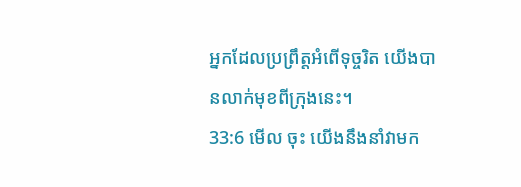អ្នកដែលប្រព្រឹត្តអំពើទុច្ចរិត យើងបានលាក់មុខពីក្រុងនេះ។
33:6 មើល ចុះ យើងនឹងនាំវាមក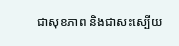ជាសុខភាព និងជាសះស្បើយ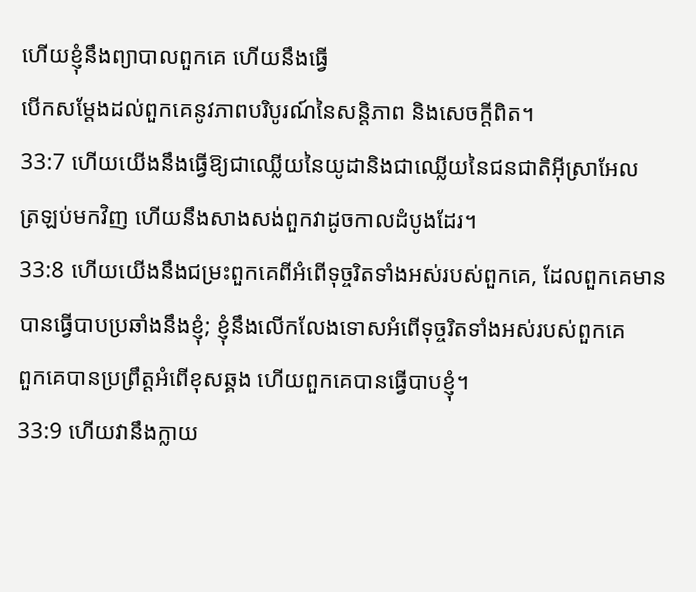ហើយខ្ញុំនឹងព្យាបាលពួកគេ ហើយនឹងធ្វើ
បើកសម្តែងដល់ពួកគេនូវភាពបរិបូរណ៍នៃសន្តិភាព និងសេចក្តីពិត។
33:7 ហើយយើងនឹងធ្វើឱ្យជាឈ្លើយនៃយូដានិងជាឈ្លើយនៃជនជាតិអ៊ីស្រាអែល
ត្រឡប់មកវិញ ហើយនឹងសាងសង់ពួកវាដូចកាលដំបូងដែរ។
33:8 ហើយយើងនឹងជម្រះពួកគេពីអំពើទុច្ចរិតទាំងអស់របស់ពួកគេ, ដែលពួកគេមាន
បានធ្វើបាបប្រឆាំងនឹងខ្ញុំ; ខ្ញុំនឹងលើកលែងទោសអំពើទុច្ចរិតទាំងអស់របស់ពួកគេ
ពួកគេបានប្រព្រឹត្តអំពើខុសឆ្គង ហើយពួកគេបានធ្វើបាបខ្ញុំ។
33:9 ហើយវានឹងក្លាយ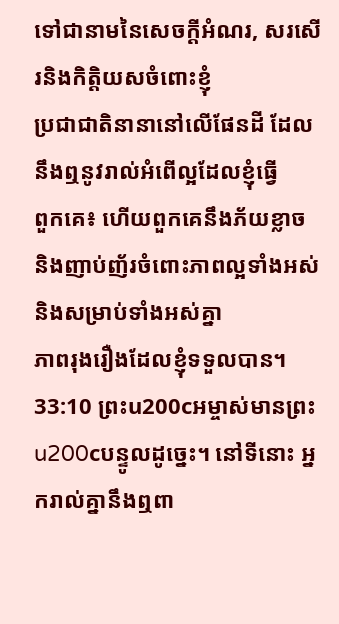ទៅជានាមនៃសេចក្តីអំណរ, សរសើរនិងកិត្តិយសចំពោះខ្ញុំ
ប្រជាជាតិនានានៅលើផែនដី ដែលនឹងឮនូវរាល់អំពើល្អដែលខ្ញុំធ្វើ
ពួកគេ៖ ហើយពួកគេនឹងភ័យខ្លាច និងញាប់ញ័រចំពោះភាពល្អទាំងអស់ និងសម្រាប់ទាំងអស់គ្នា
ភាពរុងរឿងដែលខ្ញុំទទួលបាន។
33:10 ព្រះu200cអម្ចាស់មានព្រះu200cបន្ទូលដូច្នេះ។ នៅទីនោះ អ្នករាល់គ្នានឹងឮពា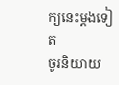ក្យនេះម្តងទៀត
ចូរនិយាយ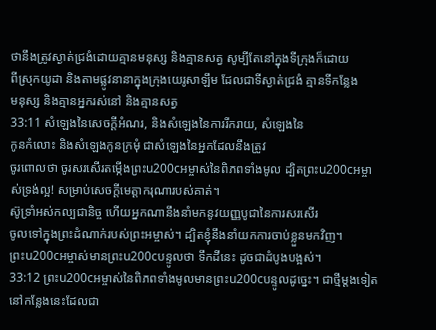ថានឹងត្រូវស្ងាត់ជ្រងំដោយគ្មានមនុស្ស និងគ្មានសត្វ សូម្បីតែនៅក្នុងទីក្រុងក៏ដោយ
ពីស្រុកយូដា និងតាមផ្លូវនានាក្នុងក្រុងយេរូសាឡឹម ដែលជាទីស្ងាត់ជ្រងំ គ្មានទីកន្លែង
មនុស្ស និងគ្មានអ្នករស់នៅ និងគ្មានសត្វ
33:11 សំឡេងនៃសេចក្ដីអំណរ, និងសំឡេងនៃការរីករាយ, សំឡេងនៃ
កូនកំលោះ និងសំឡេងកូនក្រមុំ ជាសំឡេងនៃអ្នកដែលនឹងត្រូវ
ចូរពោលថា ចូរសរសើរតម្កើងព្រះu200cអម្ចាស់នៃពិភពទាំងមូល ដ្បិតព្រះu200cអម្ចាស់ទ្រង់ល្អ! សម្រាប់សេចក្តីមេត្តាករុណារបស់គាត់។
ស៊ូទ្រាំអស់កល្បជានិច្ច ហើយអ្នកណានឹងនាំមកនូវយញ្ញបូជានៃការសរសើរ
ចូលទៅក្នុងព្រះដំណាក់របស់ព្រះអម្ចាស់។ ដ្បិតខ្ញុំនឹងនាំយកការចាប់ខ្លួនមកវិញ។
ព្រះu200cអម្ចាស់មានព្រះu200cបន្ទូលថា ទឹកដីនេះ ដូចជាដំបូងបង្អស់។
33:12 ព្រះu200cអម្ចាស់នៃពិភពទាំងមូលមានព្រះu200cបន្ទូលដូច្នេះ។ ជាថ្មីម្តងទៀតនៅកន្លែងនេះដែលជា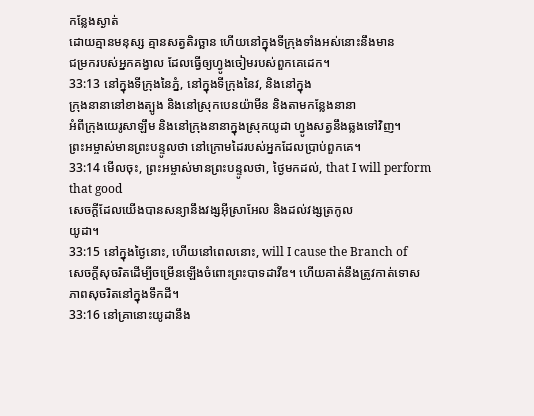កន្លែងស្ងាត់
ដោយគ្មានមនុស្ស គ្មានសត្វតិរច្ឆាន ហើយនៅក្នុងទីក្រុងទាំងអស់នោះនឹងមាន
ជម្រករបស់អ្នកគង្វាល ដែលធ្វើឲ្យហ្វូងចៀមរបស់ពួកគេដេក។
33:13 នៅក្នុងទីក្រុងនៃភ្នំ, នៅក្នុងទីក្រុងនៃវ, និងនៅក្នុង
ក្រុងនានានៅខាងត្បូង និងនៅស្រុកបេនយ៉ាមីន និងតាមកន្លែងនានា
អំពីក្រុងយេរូសាឡឹម និងនៅក្រុងនានាក្នុងស្រុកយូដា ហ្វូងសត្វនឹងឆ្លងទៅវិញ។
ព្រះអម្ចាស់មានព្រះបន្ទូលថា នៅក្រោមដៃរបស់អ្នកដែលប្រាប់ពួកគេ។
33:14 មើលចុះ, ព្រះអម្ចាស់មានព្រះបន្ទូលថា, ថ្ងៃមកដល់, that I will perform that good
សេចក្ដីដែលយើងបានសន្យានឹងវង្សអ៊ីស្រាអែល និងដល់វង្សត្រកូល
យូដា។
33:15 នៅក្នុងថ្ងៃនោះ, ហើយនៅពេលនោះ, will I cause the Branch of
សេចក្ដីសុចរិតដើម្បីចម្រើនឡើងចំពោះព្រះបាទដាវីឌ។ ហើយគាត់នឹងត្រូវកាត់ទោស
ភាពសុចរិតនៅក្នុងទឹកដី។
33:16 នៅគ្រានោះយូដានឹង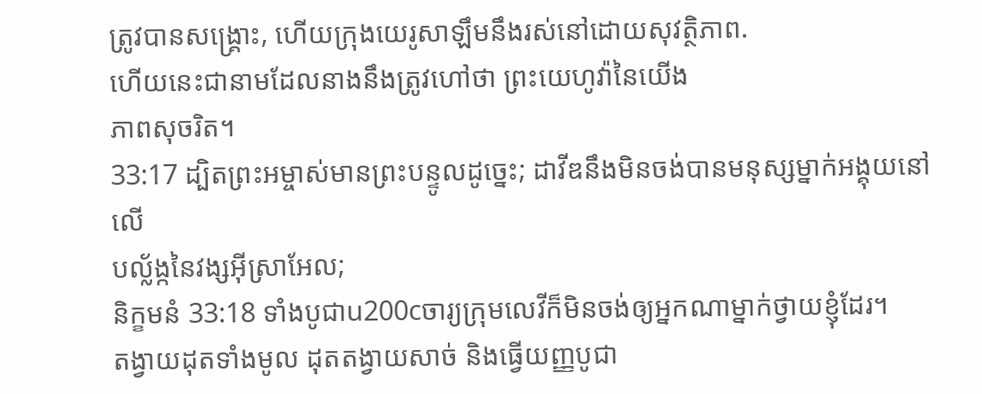ត្រូវបានសង្គ្រោះ, ហើយក្រុងយេរូសាឡឹមនឹងរស់នៅដោយសុវត្ថិភាព.
ហើយនេះជានាមដែលនាងនឹងត្រូវហៅថា ព្រះយេហូវ៉ានៃយើង
ភាពសុចរិត។
33:17 ដ្បិតព្រះអម្ចាស់មានព្រះបន្ទូលដូច្នេះ; ដាវីឌនឹងមិនចង់បានមនុស្សម្នាក់អង្គុយនៅលើ
បល្ល័ង្កនៃវង្សអ៊ីស្រាអែល;
និក្ខមនំ 33:18 ទាំងបូជាu200cចារ្យក្រុមលេវីក៏មិនចង់ឲ្យអ្នកណាម្នាក់ថ្វាយខ្ញុំដែរ។
តង្វាយដុតទាំងមូល ដុតតង្វាយសាច់ និងធ្វើយញ្ញបូជា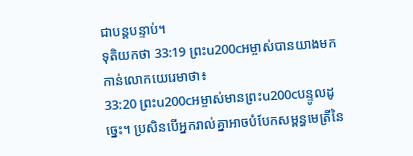ជាបន្តបន្ទាប់។
ទុតិយកថា 33:19 ព្រះu200cអម្ចាស់បានយាងមកកាន់លោកយេរេមាថា៖
33:20 ព្រះu200cអម្ចាស់មានព្រះu200cបន្ទូលដូច្នេះ។ ប្រសិនបើអ្នករាល់គ្នាអាចបំបែកសម្ពន្ធមេត្រីនៃ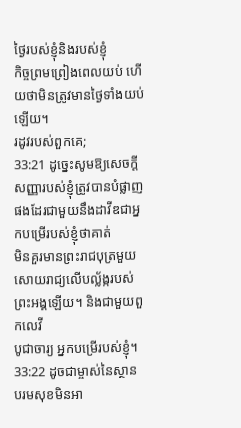ថ្ងៃរបស់ខ្ញុំនិងរបស់ខ្ញុំ
កិច្ចព្រមព្រៀងពេលយប់ ហើយថាមិនត្រូវមានថ្ងៃទាំងយប់ឡើយ។
រដូវរបស់ពួកគេ;
33:21 ដូច្នេះសូមឱ្យសេចក្ដីសញ្ញារបស់ខ្ញុំត្រូវបានបំផ្លាញផងដែរជាមួយនឹងដាវីឌជាអ្នកបម្រើរបស់ខ្ញុំថាគាត់
មិនគួរមានព្រះរាជបុត្រមួយសោយរាជ្យលើបល្ល័ង្ករបស់ព្រះអង្គឡើយ។ និងជាមួយពួកលេវី
បូជាចារ្យ អ្នកបម្រើរបស់ខ្ញុំ។
33:22 ដូចជាម្ចាស់នៃស្ថានបរមសុខមិនអា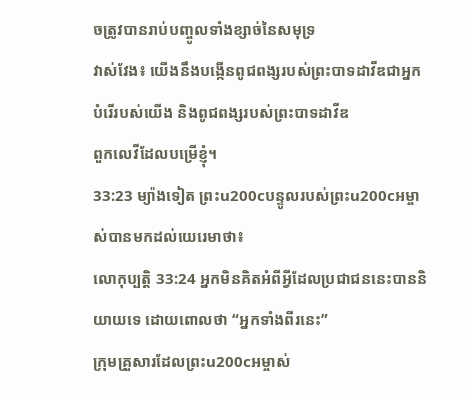ចត្រូវបានរាប់បញ្ចូលទាំងខ្សាច់នៃសមុទ្រ
វាស់វែង៖ យើងនឹងបង្កើនពូជពង្សរបស់ព្រះបាទដាវីឌជាអ្នកបំរើរបស់យើង និងពូជពង្សរបស់ព្រះបាទដាវីឌ
ពួកលេវីដែលបម្រើខ្ញុំ។
33:23 ម្យ៉ាងទៀត ព្រះu200cបន្ទូលរបស់ព្រះu200cអម្ចាស់បានមកដល់យេរេមាថា៖
លោកុប្បត្តិ 33:24 អ្នកមិនគិតអំពីអ្វីដែលប្រជាជននេះបាននិយាយទេ ដោយពោលថា “អ្នកទាំងពីរនេះ”
ក្រុមគ្រួសារដែលព្រះu200cអម្ចាស់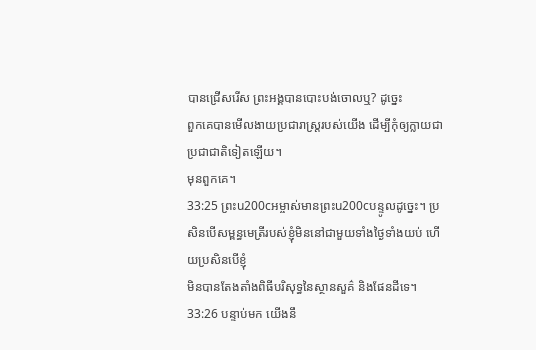បានជ្រើសរើស ព្រះអង្គបានបោះបង់ចោលឬ? ដូច្នេះ
ពួកគេបានមើលងាយប្រជារាស្ត្ររបស់យើង ដើម្បីកុំឲ្យក្លាយជាប្រជាជាតិទៀតឡើយ។
មុនពួកគេ។
33:25 ព្រះu200cអម្ចាស់មានព្រះu200cបន្ទូលដូច្នេះ។ ប្រសិនបើសម្ពន្ធមេត្រីរបស់ខ្ញុំមិននៅជាមួយទាំងថ្ងៃទាំងយប់ ហើយប្រសិនបើខ្ញុំ
មិនបានតែងតាំងពិធីបរិសុទ្ធនៃស្ថានសួគ៌ និងផែនដីទេ។
33:26 បន្ទាប់មក យើងនឹ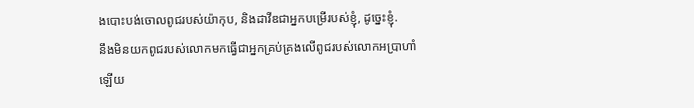ងបោះបង់ចោលពូជរបស់យ៉ាកុប, និងដាវីឌជាអ្នកបម្រើរបស់ខ្ញុំ, ដូច្នេះខ្ញុំ.
នឹងមិនយកពូជរបស់លោកមកធ្វើជាអ្នកគ្រប់គ្រងលើពូជរបស់លោកអប្រាហាំឡើយ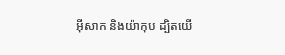អ៊ីសាក និងយ៉ាកុប ដ្បិតយើ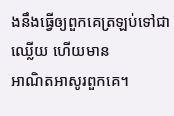ងនឹងធ្វើឲ្យពួកគេត្រឡប់ទៅជាឈ្លើយ ហើយមាន
អាណិតអាសូរពួកគេ។